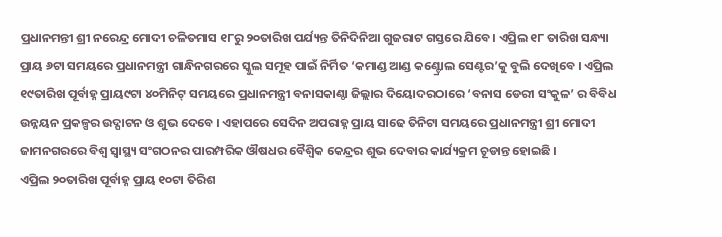ପ୍ରଧାନମନ୍ତୀ ଶ୍ରୀ ନରେନ୍ଦ୍ର ମୋଦୀ ଚଳିତମାସ ୧୮ରୁ ୨୦ତାରିଖ ପର୍ଯ୍ୟନ୍ତ ତିନିଦିନିଆ ଗୁଜରାଟ ଗସ୍ତରେ ଯିବେ। ଏପ୍ରିଲ ୧୮ ତାରିଖ ସନ୍ଧ୍ୟା ପ୍ରାୟ ୬ଟା ସମୟରେ ପ୍ରଧାନମନ୍ତ୍ରୀ ଗାନ୍ଧିନଗରରେ ସ୍କୁଲ ସମୂହ ପାଇଁ ନିର୍ମିତ ‘କମାଣ୍ଡ ଆଣ୍ଡ କଣ୍ଟ୍ରୋଲ ସେଣ୍ଟର’କୁ ବୁଲି ଦେଖିବେ । ଏପ୍ରିଲ ୧୯ତାରିଖ ପୂର୍ବାହ୍ନ ପ୍ରାୟ୯ଟା ୪୦ମିନିଟ୍ ସମୟରେ ପ୍ରଧାନମନ୍ତ୍ରୀ ବନାସକାଣ୍ଠା ଜିଲ୍ଲାର ଦିୟୋଦରଠାରେ ‘ବନାସ ଡେରୀ ସଂକୁଳ’ ର ବିବିଧ ଉନ୍ନୟନ ପ୍ରକଳ୍ପର ଉଦ୍ଘାଟନ ଓ ଶୁଭ ଦେବେ । ଏହାପରେ ସେଦିନ ଅପରାହ୍ନ ପ୍ରାୟ ସାଢେ ତିନିଟା ସମୟରେ ପ୍ରଧାନମନ୍ତ୍ରୀ ଶ୍ରୀ ମୋଦୀ ଜାମନଗରରେ ବିଶ୍ୱ ସ୍ୱାସ୍ଥ୍ୟ ସଂଗଠନର ପାରମ୍ପରିକ ଔଷଧର ବୈଶ୍ୱିକ କେନ୍ଦ୍ରର ଶୁଭ ଦେବାର କାର୍ଯ୍ୟକ୍ରମ ଚୂଡାନ୍ତ ହୋଇଛି ।
ଏପ୍ରିଲ ୨୦ତାରିଖ ପୂର୍ବାହ୍ନ ପ୍ରାୟ ୧୦ଟା ତିରିଶ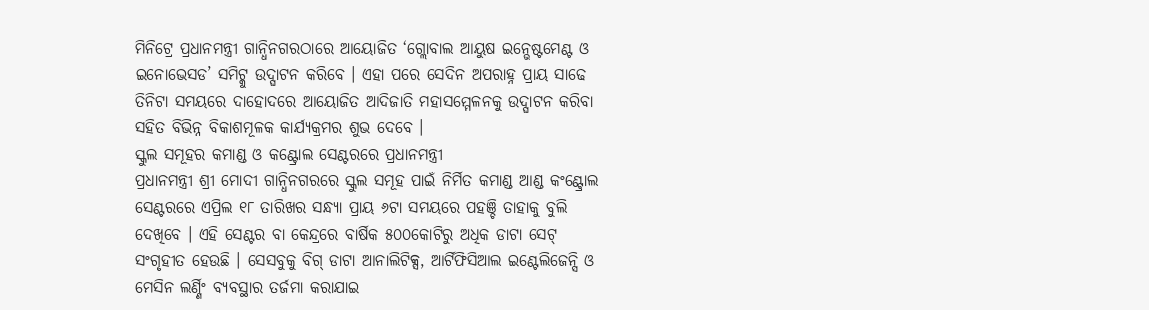ମିନିଟ୍ରେ ପ୍ରଧାନମନ୍ତ୍ରୀ ଗାନ୍ଧିନଗରଠାରେ ଆୟୋଜିତ ‘ଗ୍ଲୋବାଲ ଆୟୁଷ ଇନ୍ଭେଷ୍ଟମେଣ୍ଟ ଓ ଇନୋଭେସଡ’ ସମିଟ୍କୁ ଉଦ୍ଘାଟନ କରିବେ । ଏହା ପରେ ସେଦିନ ଅପରାହ୍ନ ପ୍ରାୟ ସାଢେ ତିନିଟା ସମୟରେ ଦାହୋଦରେ ଆୟୋଜିତ ଆଦିଜାତି ମହାସମ୍ମେଳନକୁ ଉଦ୍ଘାଟନ କରିବା ସହିତ ବିଭିନ୍ନ ବିକାଶମୂଳକ କାର୍ଯ୍ୟକ୍ରମର ଶୁଭ ଦେବେ ।
ସ୍କୁଲ ସମୂହର କମାଣ୍ଡ ଓ କଣ୍ଟ୍ରୋଲ ସେଣ୍ଟରରେ ପ୍ରଧାନମନ୍ତ୍ରୀ
ପ୍ରଧାନମନ୍ତ୍ରୀ ଶ୍ରୀ ମୋଦୀ ଗାନ୍ଧିନଗରରେ ସ୍କୁଲ ସମୂହ ପାଇଁ ନିର୍ମିତ କମାଣ୍ଡ ଆଣ୍ଡ କଂଣ୍ଟ୍ରୋଲ ସେଣ୍ଟରରେ ଏପ୍ରିଲ ୧୮ ତାରିଖର ସନ୍ଧ୍ୟା ପ୍ରାୟ ୬ଟା ସମୟରେ ପହଞ୍ଚି ତାହାକୁ ବୁଲି ଦେଖିବେ । ଏହି ସେଣ୍ଟର ବା କେନ୍ଦ୍ରରେ ବାର୍ଷିକ ୫୦୦କୋଟିରୁ ଅଧିକ ଡାଟା ସେଟ୍ ସଂଗୃହୀତ ହେଉଛି । ସେସବୁକୁ ବିଗ୍ ଡାଟା ଆନାଲିଟିକ୍ସ, ଆର୍ଟିଫିସିଆଲ ଇଣ୍ଟେଲିଜେନ୍ସି ଓ ମେସିନ ଲର୍ଣ୍ଣିଂ ବ୍ୟବସ୍ଥାର ତର୍ଜମା କରାଯାଇ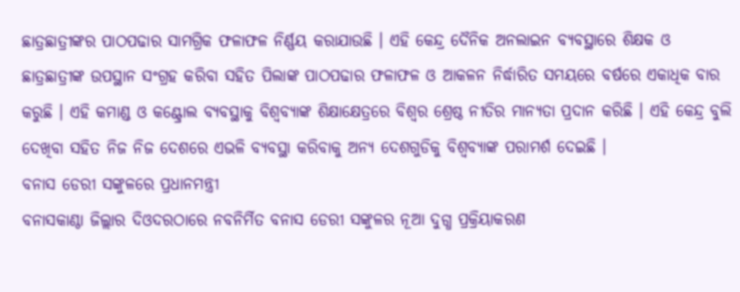ଛାତ୍ରଛାତ୍ରୀଙ୍କର ପାଠପଢାର ସାମଗ୍ରିକ ଫଳାଫଳ ନିର୍ଣ୍ଣୟ କରାଯାଉଛି । ଏହି କେନ୍ଦ୍ର ଦୈନିକ ଅନଲାଇନ ବ୍ୟବସ୍ଥାରେ ଶିକ୍ଷକ ଓ ଛାତ୍ରଛାତ୍ରୀଙ୍କ ଉପସ୍ଥାନ ସଂଗ୍ରହ କରିବା ସହିତ ପିଲାଙ୍କ ପାଠପଢାର ଫଳାଫଳ ଓ ଆକଳନ ନିର୍ଦ୍ଧାରିତ ସମୟରେ ବର୍ଷରେ ଏକାଧିକ ବାର କରୁଛି । ଏହି କମାଣ୍ଡ ଓ କଣ୍ଟ୍ରୋଲ ବ୍ୟବସ୍ଥାକୁ ବିଶ୍ୱବ୍ୟାଙ୍କ ଶିକ୍ଷାକ୍ଷେତ୍ରରେ ବିଶ୍ୱର ଶ୍ରେଷ୍ଠ ନୀତିର ମାନ୍ୟତା ପ୍ରଦାନ କରିଛି । ଏହି କେନ୍ଦ୍ର ବୁଲି ଦେଖିବା ସହିତ ନିଜ ନିଜ ଦେଶରେ ଏଭଳି ବ୍ୟବସ୍ଥା କରିବାକୁ ଅନ୍ୟ ଦେଶଗୁଡିକୁ ବିଶ୍ୱବ୍ୟାଙ୍କ ପରାମର୍ଶ ଦେଇଛି ।
ବନାସ ଡେରୀ ସଙ୍କୁଳରେ ପ୍ରଧାନମନ୍ତ୍ରୀ
ବନାସକାଣ୍ଠା ଜିଲ୍ଲାର ଦିଓଦରଠାରେ ନବନିର୍ମିତ ବନାସ ଡେରୀ ସଙ୍କୁଳର ନୂଆ ଦୁଗ୍ଧ ପ୍ରକ୍ରିୟାକରଣ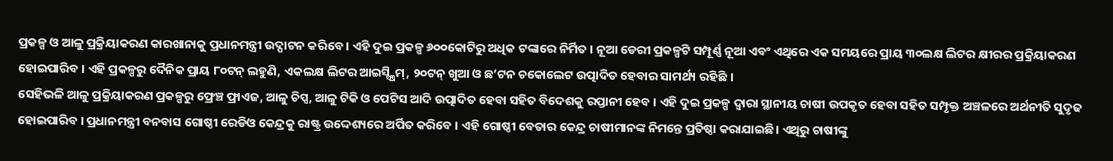ପ୍ରକଳ୍ପ ଓ ଆଳୁ ପ୍ରକ୍ରିୟାକରଣ କାରଖାନାକୁ ପ୍ରଧାନମନ୍ତ୍ରୀ ଉଦ୍ଘାଟନ କରିବେ । ଏହି ଦୁଇ ପ୍ରକଳ୍ପ ୬୦୦କୋଟିରୁ ଅଧିକ ଟଙ୍କାରେ ନିର୍ମିତ । ନୂଆ ଡେରୀ ପ୍ରକଳ୍ପଟି ସମ୍ପୂର୍ଣ୍ଣ ନୂଆ ଏବଂ ଏଥିରେ ଏକ ସମୟରେ ପ୍ରାୟ ୩୦ଲକ୍ଷ ଲିଟର କ୍ଷୀରର ପ୍ରକ୍ରିୟାକରଣ ହୋଇପାରିବ । ଏହି ପ୍ରକଳ୍ପରୁ ଦୈନିକ ପ୍ରାୟ ୮୦ଟନ୍ ଲହୁଣି, ଏକଲକ୍ଷ ଲିଟର ଆଇସ୍ସ୍କ୍ରିମ୍, ୨୦ଟନ୍ ଖୁଆ ଓ ଛ’ଟନ ଚକୋଲେଟ ଉତ୍ପାଦିତ ହେବାର ସାମର୍ଥ୍ୟ ରହିଛି ।
ସେହିଭଳି ଆଳୁ ପ୍ରକ୍ରିୟାକରଣ ପ୍ରକଳ୍ପରୁ ଫ୍ରେଞ୍ଚ ଫ୍ରାଏଜ, ଆଳୁ ଚିପ୍ସ, ଆଳୁ ଟିକି ଓ ପେଟିସ ଆଦି ଉତ୍ପାଦିତ ହେବା ସହିତ ବିଦେଶକୁ ରପ୍ତାନୀ ହେବ । ଏହି ଦୁଇ ପ୍ରକଳ୍ପ ଦ୍ୱାରା ସ୍ଥାନୀୟ ଚାଷୀ ଉପକୃତ ହେବା ସହିତ ସମ୍ପୃକ୍ତ ଅଞ୍ଚଳରେ ଅର୍ଥନୀତି ସୁଦୃଢ ହୋଇପାରିବ । ପ୍ରଧାନମନ୍ତ୍ରୀ ବନବାସ ଗୋଷ୍ଠୀ ରେଡିଓ କେନ୍ଦ୍ରକୁ ରାଷ୍ଟ୍ର ଉଦ୍ଦେଶ୍ୟରେ ଅର୍ପିତ କରିବେ । ଏହି ଗୋଷ୍ଠୀ ବେତାର କେନ୍ଦ୍ର ଚାଷୀମାନଙ୍କ ନିମନ୍ତେ ପ୍ରତିଷ୍ଠା କରାଯାଇଛି। ଏଥିରୁ ଚାଷୀଙ୍କୁ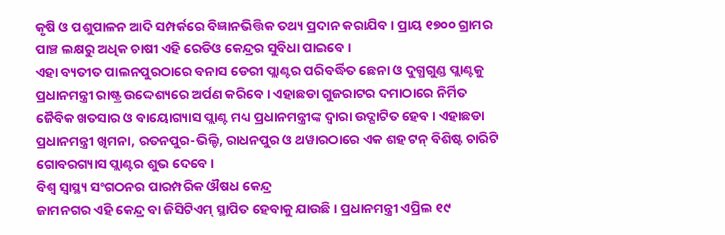କୃଷି ଓ ପଶୁପାଳନ ଆଦି ସମ୍ପର୍କରେ ବିଜ୍ଞାନଭିତ୍ତିକ ତଥ୍ୟ ପ୍ରଦାନ କରାଯିବ । ପ୍ରାୟ ୧୭୦୦ ଗ୍ରାମର ପାଞ୍ଚ ଲକ୍ଷରୁ ଅଧିକ ଚାଷୀ ଏହି ରେଡିଓ କେନ୍ଦ୍ରର ସୁବିଧା ପାଇବେ ।
ଏହା ବ୍ୟତୀତ ପାଲନପୁରଠାରେ ବନାସ ଡେରୀ ପ୍ଲାଣ୍ଟର ପରିବର୍ଦ୍ଧିତ ଛେନା ଓ ଦୁଗ୍ଧଗୁଣ୍ଡ ପ୍ଲାଣ୍ଟକୁ ପ୍ରଧାନମନ୍ତ୍ରୀ ରାଷ୍ଟ୍ର ଉଦ୍ଦେଶ୍ୟରେ ଅର୍ପଣ କରିବେ । ଏହାଛଡା ଗୁଜରାଟର ଦମାଠାରେ ନିର୍ମିତ ଜୈବିକ ଖତସାର ଓ ବାୟୋଗ୍ୟାସ ପ୍ଲାଣ୍ଟ ମଧ୍ୟ ପ୍ରଧାନମନ୍ତ୍ରୀଙ୍କ ଦ୍ୱାରା ଉଦ୍ଘାଟିତ ହେବ । ଏହାଛଡା ପ୍ରଧାନମନ୍ତ୍ରୀ ଖିମନା, ରତନପୁର-ଭିଲ୍ଡି, ରାଧନପୁର ଓ ଥୱାରଠାରେ ଏକ ଶହ ଟନ୍ ବିଶିଷ୍ଟ ଚାରିଟି ଗୋବରଗ୍ୟାସ ପ୍ଲାଣ୍ଟର ଶୁଭ ଦେବେ ।
ବିଶ୍ୱ ସ୍ୱାସ୍ଥ୍ୟ ସଂଗଠନର ପାରମ୍ପରିକ ଔଷଧ କେନ୍ଦ୍ର
ଜାମନଗର ଏହି କେନ୍ଦ୍ର ବା ଜିସିଟିଏମ୍ ସ୍ଥାପିତ ହେବାକୁ ଯାଉଛି । ପ୍ରଧାନମନ୍ତ୍ରୀ ଏପ୍ରିଲ ୧୯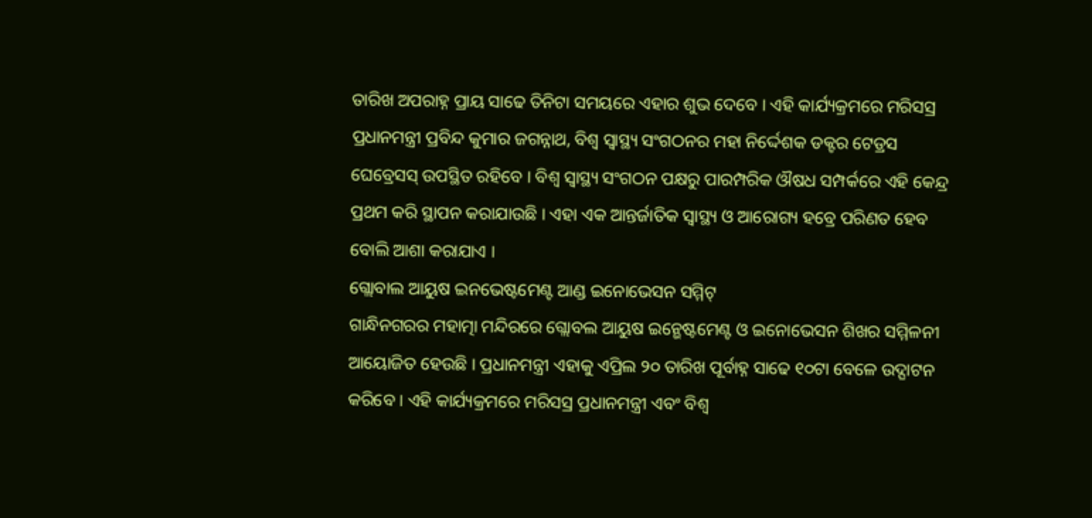ତାରିଖ ଅପରାହ୍ନ ପ୍ରାୟ ସାଢେ ତିନିଟା ସମୟରେ ଏହାର ଶୁଭ ଦେବେ । ଏହି କାର୍ଯ୍ୟକ୍ରମରେ ମରିସସ୍ର ପ୍ରଧାନମନ୍ତ୍ରୀ ପ୍ରବିନ୍ଦ କୁମାର ଜଗନ୍ନାଥ, ବିଶ୍ୱ ସ୍ୱାସ୍ଥ୍ୟ ସଂଗଠନର ମହା ନିର୍ଦ୍ଦେଶକ ଡକ୍ଟର ଟେଡ୍ରସ ଘେବ୍ରେସସ୍ ଉପସ୍ଥିତ ରହିବେ । ବିଶ୍ୱ ସ୍ୱାସ୍ଥ୍ୟ ସଂଗଠନ ପକ୍ଷରୁ ପାରମ୍ପରିକ ଔଷଧ ସମ୍ପର୍କରେ ଏହି କେନ୍ଦ୍ର ପ୍ରଥମ କରି ସ୍ଥାପନ କରାଯାଉଛି । ଏହା ଏକ ଆନ୍ତର୍ଜାତିକ ସ୍ୱାସ୍ଥ୍ୟ ଓ ଆରୋଗ୍ୟ ହବ୍ରେ ପରିଣତ ହେବ ବୋଲି ଆଶା କରାଯାଏ ।
ଗ୍ଲୋବାଲ ଆୟୁଷ ଇନଭେଷ୍ଟମେଣ୍ଟ ଆଣ୍ଡ ଇନୋଭେସନ ସମ୍ମିଟ୍
ଗାନ୍ଧିନଗରର ମହାତ୍ମା ମନ୍ଦିରରେ ଗ୍ଲୋବଲ ଆୟୁଷ ଇନ୍ଭେଷ୍ଟମେଣ୍ଟ ଓ ଇନୋଭେସନ ଶିଖର ସମ୍ମିଳନୀ ଆୟୋଜିତ ହେଉଛି । ପ୍ରଧାନମନ୍ତ୍ରୀ ଏହାକୁ ଏପ୍ରିଲ ୨୦ ତାରିଖ ପୂର୍ବାହ୍ନ ସାଢେ ୧୦ଟା ବେଳେ ଉଦ୍ଘାଟନ କରିବେ । ଏହି କାର୍ଯ୍ୟକ୍ରମରେ ମରିସସ୍ର ପ୍ରଧାନମନ୍ତ୍ରୀ ଏବଂ ବିଶ୍ୱ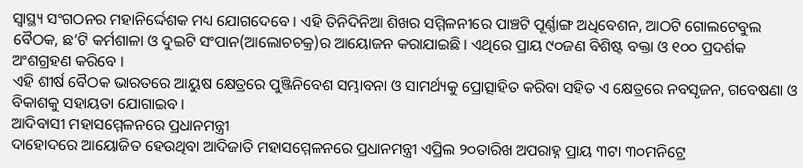ସ୍ୱାସ୍ଥ୍ୟ ସଂଗଠନର ମହାନିର୍ଦ୍ଦେଶକ ମଧ୍ୟ ଯୋଗଦେବେ । ଏହି ତିନିଦିନିଆ ଶିଖର ସମ୍ମିଳନୀରେ ପାଞ୍ଚଟି ପୂର୍ଣ୍ଣାଙ୍ଗ ଅଧିବେଶନ, ଆଠଟି ଗୋଲଟେବୁଲ ବୈଠକ, ଛ’ଟି କର୍ମଶାଳା ଓ ଦୁଇଟି ସଂପାନ(ଆଲୋଚଚକ୍ର)ର ଆୟୋଜନ କରାଯାଇଛି । ଏଥିରେ ପ୍ରାୟ ୯୦ଜଣ ବିଶିଷ୍ଟ ବକ୍ତା ଓ ୧୦୦ ପ୍ରଦର୍ଶକ ଅଂଶଗ୍ରହଣ କରିବେ ।
ଏହି ଶୀର୍ଷ ବୈଠକ ଭାରତରେ ଆୟୁଷ କ୍ଷେତ୍ରରେ ପୁଞ୍ଜିନିବେଶ ସମ୍ଭାବନା ଓ ସାମର୍ଥ୍ୟକୁ ପ୍ରୋତ୍ସାହିତ କରିବା ସହିତ ଏ କ୍ଷେତ୍ରରେ ନବସୃଜନ, ଗବେଷଣା ଓ ବିକାଶକୁ ସହାୟତା ଯୋଗାଇବ ।
ଆଦିବାସୀ ମହାସମ୍ମେଳନରେ ପ୍ରଧାନମନ୍ତ୍ରୀ
ଦାହୋଦରେ ଆୟୋଜିତ ହେଉଥିବା ଆଦିଜାତି ମହାସମ୍ମେଳନରେ ପ୍ରଧାନମନ୍ତ୍ରୀ ଏପ୍ରିଲ ୨୦ତାରିଖ ଅପରାହ୍ନ ପ୍ରାୟ ୩ଟା ୩୦ମନିଟ୍ରେ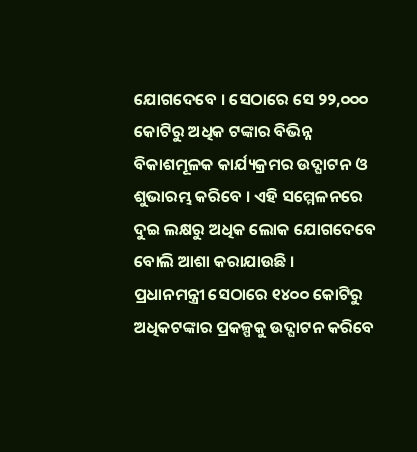ଯୋଗଦେବେ । ସେଠାରେ ସେ ୨୨,୦୦୦ କୋଟିରୁ ଅଧିକ ଟଙ୍କାର ବିଭିନ୍ନ ବିକାଶମୂଳକ କାର୍ଯ୍ୟକ୍ରମର ଉଦ୍ଘାଟନ ଓ ଶୁଭାରମ୍ଭ କରିବେ । ଏହି ସମ୍ମେଳନରେ ଦୁଇ ଲକ୍ଷରୁ ଅଧିକ ଲୋକ ଯୋଗଦେବେ ବୋଲି ଆଶା କରାଯାଉଛି ।
ପ୍ରଧାନମନ୍ତ୍ରୀ ସେଠାରେ ୧୪୦୦ କୋଟିରୁ ଅଧିକଟଙ୍କାର ପ୍ରକଳ୍ପକୁ ଉଦ୍ଘାଟନ କରିବେ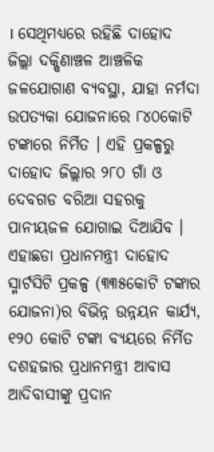। ସେଥିମଧ୍ୟରେ ରହିଛି ଦାହୋଦ ଜିଲ୍ଲା ଦକ୍ଷିଣାଞ୍ଚଳ ଆଞ୍ଚଳିକ ଜଳଯୋଗାଣ ବ୍ୟବସ୍ଥା, ଯାହା ନର୍ମଦା ଉପତ୍ୟକା ଯୋଜନାରେ ୮୪୦କୋଟି ଟଙ୍କାରେ ନିର୍ମିତ । ଏହି ପ୍ରକଳ୍ପରୁ ଦାହୋଦ ଜିଲ୍ଲାର ୨୮୦ ଗାଁ ଓ ଦେବଗଡ ବରିଆ ସହରକୁ ପାନୀୟଜଳ ଯୋଗାଇ ଦିଆଯିବ । ଏହାଛଡା ପ୍ରଧାନମନ୍ତ୍ରୀ ଦାହୋଦ ସ୍ମାର୍ଟସିଟି ପ୍ରକଳ୍ପ (୩୩୫କୋଟି ଟଙ୍କାର ଯୋଜନା)ର ବିଭିନ୍ନ ଉନ୍ନୟନ କାର୍ଯ୍ୟ, ୧୨୦ କୋଟି ଟଙ୍କା ବ୍ୟୟରେ ନିର୍ମିତ ଦଶହଜାର ପ୍ରଧାନମନ୍ତ୍ରୀ ଆବାସ ଆଦିବାସୀଙ୍କୁ ପ୍ରଦାନ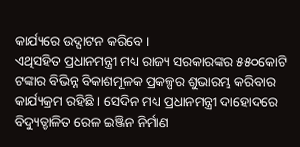କାର୍ଯ୍ୟରେ ଉଦ୍ଘାଟନ କରିବେ ।
ଏଥିସହିତ ପ୍ରଧାନମନ୍ତ୍ରୀ ମଧ୍ୟ ରାଜ୍ୟ ସରକାରଙ୍କର ୫୫୦କୋଟି ଟଙ୍କାର ବିଭିନ୍ନ ବିକାଶମୂଳକ ପ୍ରକଳ୍ପର ଶୁଭାରମ୍ଭ କରିବାର କାର୍ଯ୍ୟକ୍ରମ ରହିଛି । ସେଦିନ ମଧ୍ୟ ପ୍ରଧାନମନ୍ତ୍ରୀ ଦାହୋଦରେ ବିଦ୍ୟୁତ୍ଚାଳିତ ରେଳ ଇଞ୍ଜିନ ନିର୍ମାଣ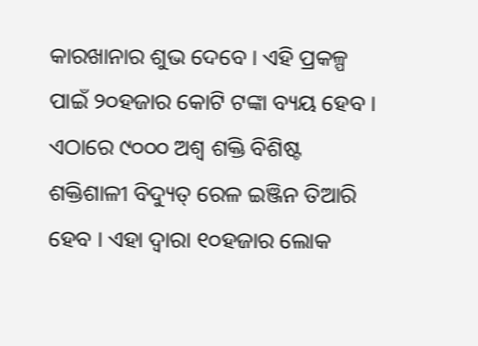କାରଖାନାର ଶୁଭ ଦେବେ । ଏହି ପ୍ରକଳ୍ପ ପାଇଁ ୨୦ହଜାର କୋଟି ଟଙ୍କା ବ୍ୟୟ ହେବ । ଏଠାରେ ୯୦୦୦ ଅଶ୍ୱ ଶକ୍ତି ବିଶିଷ୍ଟ ଶକ୍ତିଶାଳୀ ବିଦ୍ୟୁତ୍ ରେଳ ଇଞ୍ଜିନ ତିଆରି ହେବ । ଏହା ଦ୍ୱାରା ୧୦ହଜାର ଲୋକ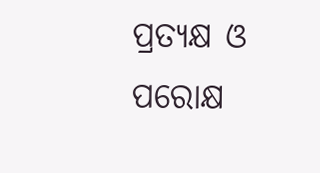ପ୍ରତ୍ୟକ୍ଷ ଓ ପରୋକ୍ଷ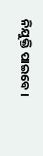ନିଯୁକ୍ତି ପାଇବେ ।